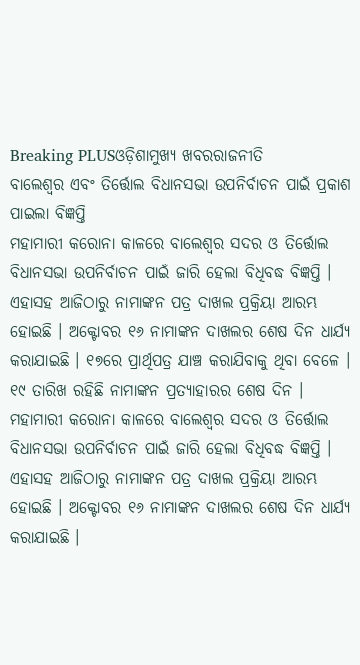Breaking PLUSଓଡ଼ିଶାମୁଖ୍ୟ ଖବରରାଜନୀତି
ବାଲେଶ୍ୱର ଏବଂ ତିର୍ତ୍ତୋଲ ବିଧାନସଭା ଉପନିର୍ବାଚନ ପାଇଁ ପ୍ରକାଶ ପାଇଲା ବିଜ୍ଞପ୍ତି
ମହାମାରୀ କରୋନା କାଳରେ ବାଲେଶ୍ୱର ସଦର ଓ ତିର୍ତ୍ତୋଲ ବିଧାନସଭା ଉପନିର୍ବାଚନ ପାଇଁ ଜାରି ହେଲା ବିଧିବଦ୍ଧ ବିଜ୍ଞପ୍ତି । ଏହାସହ ଆଜିଠାରୁ ନାମାଙ୍କନ ପତ୍ର ଦାଖଲ ପ୍ରକ୍ରିୟା ଆରମ୍ଭ ହୋଇଛି । ଅକ୍ଟୋବର ୧୬ ନାମାଙ୍କନ ଦାଖଲର ଶେଷ ଦିନ ଧାର୍ଯ୍ୟ କରାଯାଇଛି । ୧୭ରେ ପ୍ରାର୍ଥିପତ୍ର ଯାଞ୍ଚ କରାଯିବାକୁ ଥିବା ବେଳେ । ୧୯ ତାରିଖ ରହିଛି ନାମାଙ୍କନ ପ୍ରତ୍ୟାହାରର ଶେଷ ଦିନ ।
ମହାମାରୀ କରୋନା କାଳରେ ବାଲେଶ୍ୱର ସଦର ଓ ତିର୍ତ୍ତୋଲ ବିଧାନସଭା ଉପନିର୍ବାଚନ ପାଇଁ ଜାରି ହେଲା ବିଧିବଦ୍ଧ ବିଜ୍ଞପ୍ତି । ଏହାସହ ଆଜିଠାରୁ ନାମାଙ୍କନ ପତ୍ର ଦାଖଲ ପ୍ରକ୍ରିୟା ଆରମ୍ଭ ହୋଇଛି । ଅକ୍ଟୋବର ୧୬ ନାମାଙ୍କନ ଦାଖଲର ଶେଷ ଦିନ ଧାର୍ଯ୍ୟ କରାଯାଇଛି ।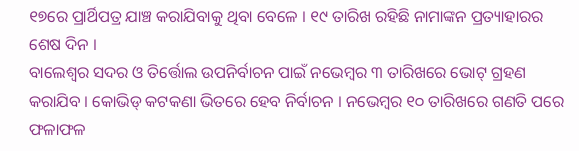୧୭ରେ ପ୍ରାର୍ଥିପତ୍ର ଯାଞ୍ଚ କରାଯିବାକୁ ଥିବା ବେଳେ । ୧୯ ତାରିଖ ରହିଛି ନାମାଙ୍କନ ପ୍ରତ୍ୟାହାରର ଶେଷ ଦିନ ।
ବାଲେଶ୍ୱର ସଦର ଓ ତିର୍ତ୍ତୋଲ ଉପନିର୍ବାଚନ ପାଇଁ ନଭେମ୍ବର ୩ ତାରିଖରେ ଭୋଟ୍ ଗ୍ରହଣ କରାଯିବ । କୋଭିଡ୍ କଟକଣା ଭିତରେ ହେବ ନିର୍ବାଚନ । ନଭେମ୍ବର ୧୦ ତାରିଖରେ ଗଣତି ପରେ ଫଳାଫଳ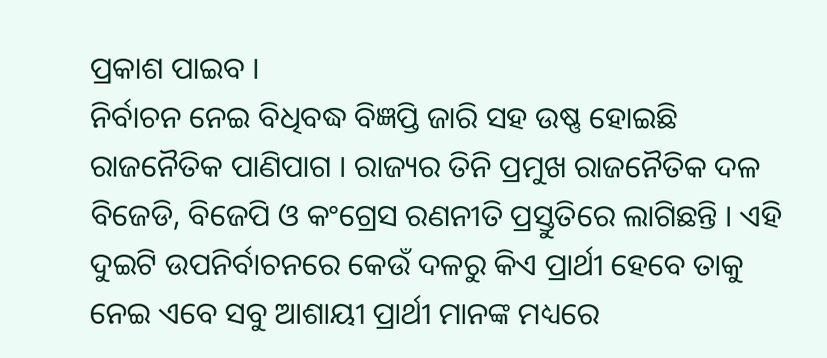ପ୍ରକାଶ ପାଇବ ।
ନିର୍ବାଚନ ନେଇ ବିଧିବଦ୍ଧ ବିଜ୍ଞପ୍ତି ଜାରି ସହ ଉଷ୍ଣ ହୋଇଛି ରାଜନୈତିକ ପାଣିପାଗ । ରାଜ୍ୟର ତିନି ପ୍ରମୁଖ ରାଜନୈତିକ ଦଳ ବିଜେଡି, ବିଜେପି ଓ କଂଗ୍ରେସ ରଣନୀତି ପ୍ରସ୍ତୁତିରେ ଲାଗିଛନ୍ତି । ଏହି ଦୁଇଟି ଉପନିର୍ବାଚନରେ କେଉଁ ଦଳରୁ କିଏ ପ୍ରାର୍ଥୀ ହେବେ ତାକୁ ନେଇ ଏବେ ସବୁ ଆଶାୟୀ ପ୍ରାର୍ଥୀ ମାନଙ୍କ ମଧ୍ୟରେ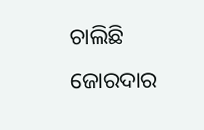ଚାଲିଛି ଜୋରଦାର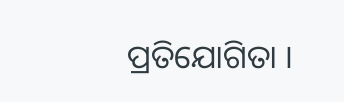ପ୍ରତିଯୋଗିତା ।